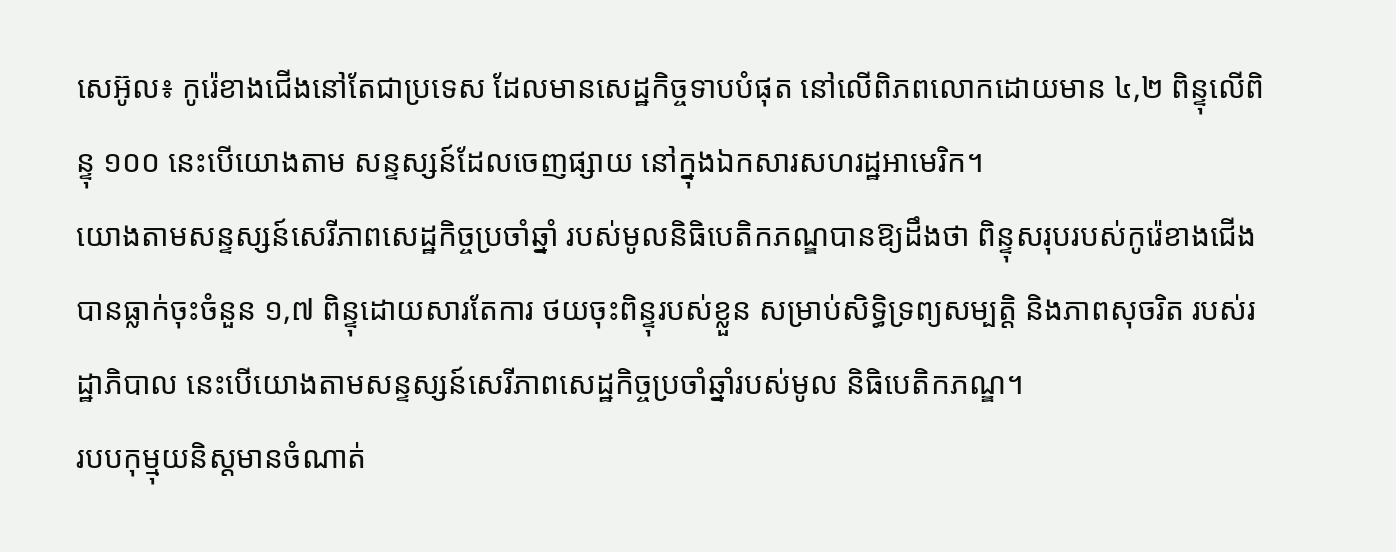សេអ៊ូល៖ កូរ៉េខាងជើងនៅតែជាប្រទេស ដែលមានសេដ្ឋកិច្ចទាបបំផុត នៅលើពិភពលោកដោយមាន ៤,២ ពិន្ទុលើពិន្ទុ ១០០ នេះបើយោងតាម សន្ទស្សន៍ដែលចេញផ្សាយ នៅក្នុងឯកសារសហរដ្ឋអាមេរិក។
យោងតាមសន្ទស្សន៍សេរីភាពសេដ្ឋកិច្ចប្រចាំឆ្នាំ របស់មូលនិធិបេតិកភណ្ឌបានឱ្យដឹងថា ពិន្ទុសរុបរបស់កូរ៉េខាងជើង បានធ្លាក់ចុះចំនួន ១,៧ ពិន្ទុដោយសារតែការ ថយចុះពិន្ទុរបស់ខ្លួន សម្រាប់សិទ្ធិទ្រព្យសម្បត្តិ និងភាពសុចរិត របស់រដ្ឋាភិបាល នេះបើយោងតាមសន្ទស្សន៍សេរីភាពសេដ្ឋកិច្ចប្រចាំឆ្នាំរបស់មូល និធិបេតិកភណ្ឌ។
របបកុម្មុយនិស្តមានចំណាត់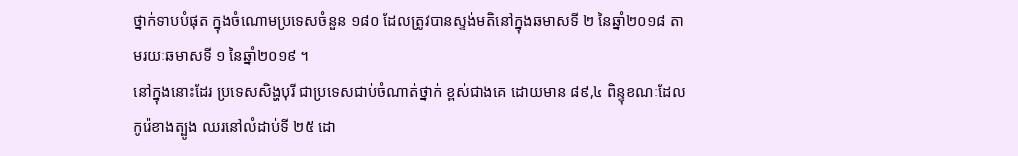ថ្នាក់ទាបបំផុត ក្នុងចំណោមប្រទេសចំនួន ១៨០ ដែលត្រូវបានស្ទង់មតិនៅក្នុងឆមាសទី ២ នៃឆ្នាំ២០១៨ តាមរយៈឆមាសទី ១ នៃឆ្នាំ២០១៩ ។
នៅក្នុងនោះដែរ ប្រទេសសិង្ហបុរី ជាប្រទេសជាប់ចំណាត់ថ្នាក់ ខ្ពស់ជាងគេ ដោយមាន ៨៩,៤ ពិន្ទុខណៈដែលកូរ៉េខាងត្បូង ឈរនៅលំដាប់ទី ២៥ ដោ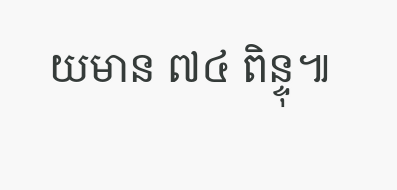យមាន ៧៤ ពិន្ទុ៕